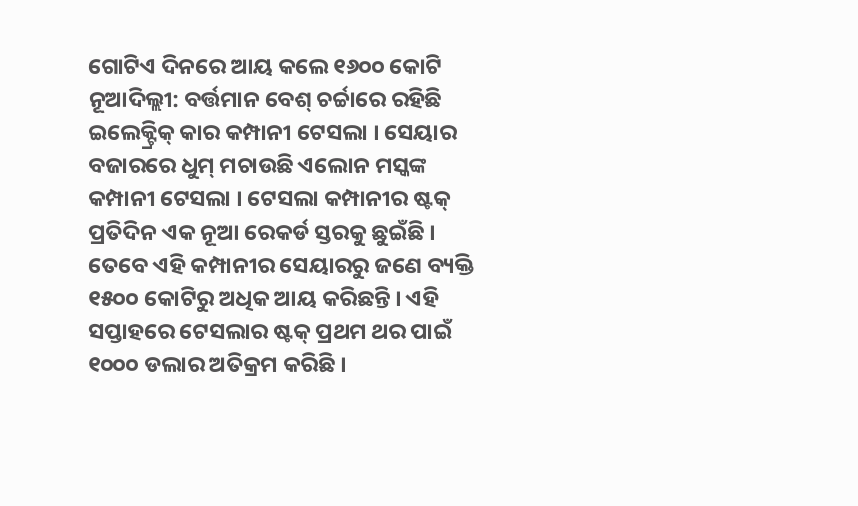ଗୋଟିଏ ଦିନରେ ଆୟ କଲେ ୧୬୦୦ କୋଟି
ନୂଆଦିଲ୍ଲୀ: ବର୍ତ୍ତମାନ ବେଶ୍ ଚର୍ଚ୍ଚାରେ ରହିଛି ଇଲେକ୍ଟ୍ରିକ୍ କାର କମ୍ପାନୀ ଟେସଲା । ସେୟାର ବଜାରରେ ଧୁମ୍ ମଚାଉଛି ଏଲୋନ ମସ୍କଙ୍କ କମ୍ପାନୀ ଟେସଲା । ଟେସଲା କମ୍ପାନୀର ଷ୍ଟକ୍ ପ୍ରତିଦିନ ଏକ ନୂଆ ରେକର୍ଡ ସ୍ତରକୁ ଛୁଇଁଛି । ତେବେ ଏହି କମ୍ପାନୀର ସେୟାରରୁ ଜଣେ ବ୍ୟକ୍ତି ୧୫୦୦ କୋଟିରୁ ଅଧିକ ଆୟ କରିଛନ୍ତି । ଏହି ସପ୍ତାହରେ ଟେସଲାର ଷ୍ଟକ୍ ପ୍ରଥମ ଥର ପାଇଁ ୧୦୦୦ ଡଲାର ଅତିକ୍ରମ କରିଛି ।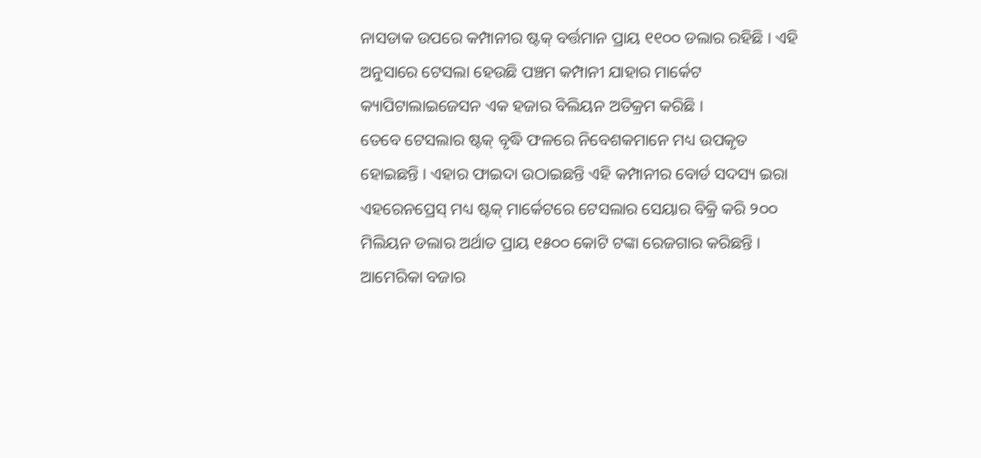ନାସଡାକ ଉପରେ କମ୍ପାନୀର ଷ୍ଟକ୍ ବର୍ତ୍ତମାନ ପ୍ରାୟ ୧୧୦୦ ଡଲାର ରହିଛି । ଏହି ଅନୁସାରେ ଟେସଲା ହେଉଛି ପଞ୍ଚମ କମ୍ପାନୀ ଯାହାର ମାର୍କେଟ କ୍ୟାପିଟାଲାଇଜେସନ ଏକ ହଜାର ବିଲିୟନ ଅତିକ୍ରମ କରିଛି ।
ତେବେ ଟେସଲାର ଷ୍ଟକ୍ ବୃଦ୍ଧି ଫଳରେ ନିବେଶକମାନେ ମଧ୍ୟ ଉପକୃତ ହୋଇଛନ୍ତି । ଏହାର ଫାଇଦା ଉଠାଇଛନ୍ତି ଏହି କମ୍ପାନୀର ବୋର୍ଡ ସଦସ୍ୟ ଇରା ଏହରେନପ୍ରେସ୍ ମଧ୍ୟ ଷ୍ଟକ୍ ମାର୍କେଟରେ ଟେସଲାର ସେୟାର ବିକ୍ରି କରି ୨୦୦ ମିଲିୟନ ଡଲାର ଅର୍ଥାତ ପ୍ରାୟ ୧୫୦୦ କୋଟି ଟଙ୍କା ରେଜଗାର କରିଛନ୍ତି । ଆମେରିକା ବଜାର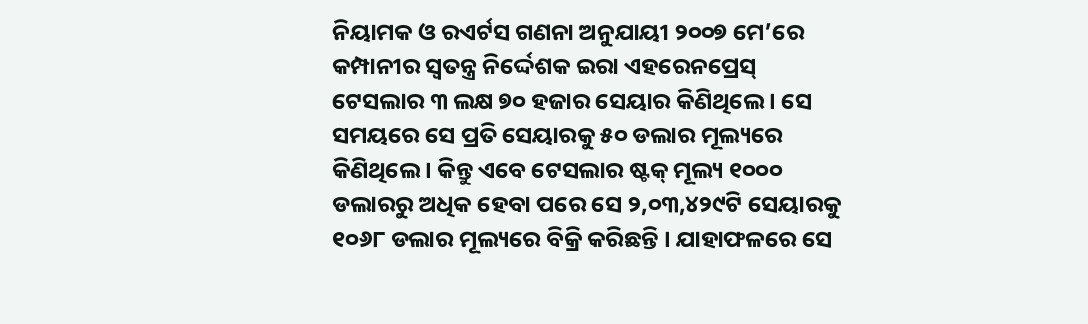ନିୟାମକ ଓ ରଏର୍ଟସ ଗଣନା ଅନୁଯାୟୀ ୨୦୦୭ ମେ’ରେ କମ୍ପାନୀର ସ୍ବତନ୍ତ୍ର ନିର୍ଦ୍ଦେଶକ ଇରା ଏହରେନପ୍ରେସ୍ ଟେସଲାର ୩ ଲକ୍ଷ ୭୦ ହଜାର ସେୟାର କିଣିଥିଲେ । ସେ ସମୟରେ ସେ ପ୍ରତି ସେୟାରକୁ ୫୦ ଡଲାର ମୂଲ୍ୟରେ କିଣିଥିଲେ । କିନ୍ତୁ ଏବେ ଟେସଲାର ଷ୍ଟକ୍ ମୂଲ୍ୟ ୧୦୦୦ ଡଲାରରୁ ଅଧିକ ହେବା ପରେ ସେ ୨,୦୩,୪୨୯ଟି ସେୟାରକୁ ୧୦୬୮ ଡଲାର ମୂଲ୍ୟରେ ବିକ୍ରି କରିଛନ୍ତି । ଯାହାଫଳରେ ସେ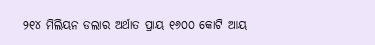୨୧୪ ମିଲିୟନ ଡଲାର ଅର୍ଥାତ ପ୍ରାୟ ୧୬୦୦ କୋଟି ଆୟ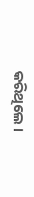କରିଥିଲେ ।